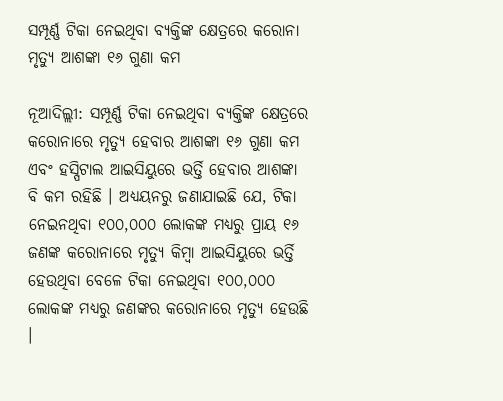ସମ୍ପୂର୍ଣ୍ଣ ଟିକା ନେଇଥିବା ବ୍ୟକ୍ତିଙ୍କ କ୍ଷେତ୍ରରେ କରୋନା ମୃତ୍ୟୁ ଆଶଙ୍କା ୧୬ ଗୁଣା କମ

ନୂଆଦିଲ୍ଲୀ: ସମ୍ପୂର୍ଣ୍ଣ ଟିକା ନେଇଥିବା ବ୍ୟକ୍ତିଙ୍କ କ୍ଷେତ୍ରରେ କରୋନାରେ ମୃତ୍ୟୁ ହେବାର ଆଶଙ୍କା ୧୬ ଗୁଣା କମ ଏବଂ ହସ୍ପିଟାଲ ଆଇସିୟୁରେ ଭର୍ତ୍ତି ହେବାର ଆଶଙ୍କା ବି କମ ରହିଛି । ଅଧ୍ୟୟନରୁ ଜଣାଯାଇଛି ଯେ, ଟିକା ନେଇନଥିବା ୧୦୦,୦୦୦ ଲୋକଙ୍କ ମଧ୍ୟରୁ ପ୍ରାୟ ୧୬ ଜଣଙ୍କ କରୋନାରେ ମୃତ୍ୟୁ କିମ୍ବା ଆଇସିୟୁରେ ଭର୍ତ୍ତି ହେଉଥିବା ବେଳେ ଟିକା ନେଇଥିବା ୧୦୦,୦୦୦ ଲୋକଙ୍କ ମଧ୍ୟରୁ ଜଣଙ୍କର କରୋନାରେ ମୃତ୍ୟୁ ହେଉଛି ।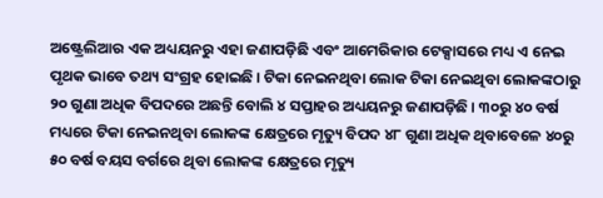ଅଷ୍ଟ୍ରେଲିଆର ଏକ ଅଧ୍ୟୟନରୁ ଏହା ଜଣାପଡ଼ିଛି ଏବଂ ଆମେରିକାର ଟେକ୍ସାସରେ ମଧ୍ୟ ଏ ନେଇ ପୃଥକ ଭାବେ ତଥ୍ୟ ସଂଗ୍ରହ ହୋଇଛି । ଟିକା ନେଇନଥିବା ଲୋକ ଟିକା ନେଇଥିବା ଲୋକଙ୍କଠାରୁ ୨୦ ଗୁଣା ଅଧିକ ବିପଦରେ ଅଛନ୍ତି ବୋଲି ୪ ସପ୍ତାହର ଅଧ୍ୟୟନରୁ ଜଣାପଡ଼ିଛି । ୩୦ରୁ ୪୦ ବର୍ଷ ମଧ୍ୟରେ ଟିକା ନେଇନଥିବା ଲୋକଙ୍କ କ୍ଷେତ୍ରରେ ମୃତ୍ୟୁ ବିପଦ ୪୮ ଗୁଣା ଅଧିକ ଥିବାବେଳେ ୪୦ରୁ ୫୦ ବର୍ଷ ବୟସ ବର୍ଗରେ ଥିବା ଲୋକଙ୍କ କ୍ଷେତ୍ରରେ ମୃତ୍ୟୁ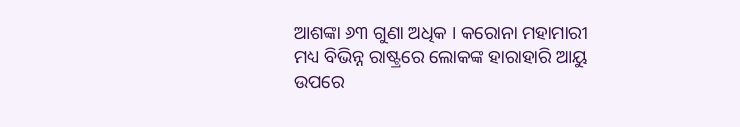ଆଶଙ୍କା ୬୩ ଗୁଣା ଅଧିକ । କରୋନା ମହାମାରୀ ମଧ୍ୟ ବିଭିନ୍ନ ରାଷ୍ଟ୍ରରେ ଲୋକଙ୍କ ହାରାହାରି ଆୟୁ ଉପରେ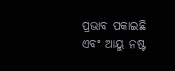ପ୍ରଭାବ ପକାଇଛି ଏବଂ ଆୟୁ ନଷ୍ଟ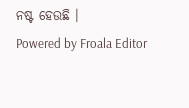ନଷ୍ଟ ହେଉଛି ।
Powered by Froala Editor